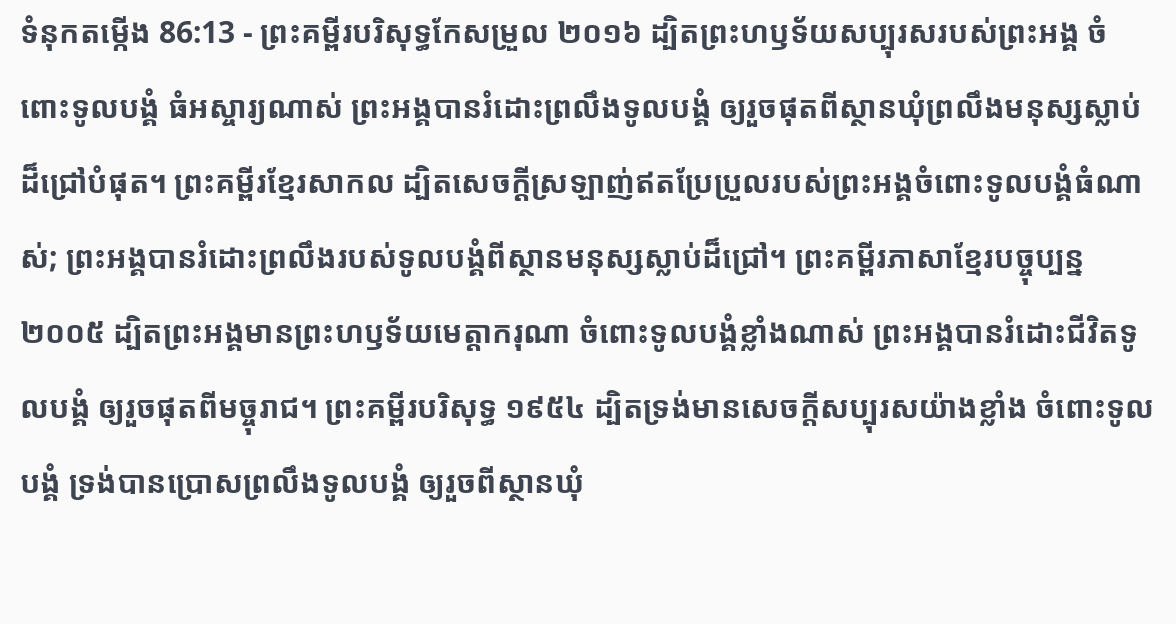ទំនុកតម្កើង 86:13 - ព្រះគម្ពីរបរិសុទ្ធកែសម្រួល ២០១៦ ដ្បិតព្រះហឫទ័យសប្បុរសរបស់ព្រះអង្គ ចំពោះទូលបង្គំ ធំអស្ចារ្យណាស់ ព្រះអង្គបានរំដោះព្រលឹងទូលបង្គំ ឲ្យរួចផុតពីស្ថានឃុំព្រលឹងមនុស្សស្លាប់ ដ៏ជ្រៅបំផុត។ ព្រះគម្ពីរខ្មែរសាកល ដ្បិតសេចក្ដីស្រឡាញ់ឥតប្រែប្រួលរបស់ព្រះអង្គចំពោះទូលបង្គំធំណាស់; ព្រះអង្គបានរំដោះព្រលឹងរបស់ទូលបង្គំពីស្ថានមនុស្សស្លាប់ដ៏ជ្រៅ។ ព្រះគម្ពីរភាសាខ្មែរបច្ចុប្បន្ន ២០០៥ ដ្បិតព្រះអង្គមានព្រះហឫទ័យមេត្តាករុណា ចំពោះទូលបង្គំខ្លាំងណាស់ ព្រះអង្គបានរំដោះជីវិតទូលបង្គំ ឲ្យរួចផុតពីមច្ចុរាជ។ ព្រះគម្ពីរបរិសុទ្ធ ១៩៥៤ ដ្បិតទ្រង់មានសេចក្ដីសប្បុរសយ៉ាងខ្លាំង ចំពោះទូលបង្គំ ទ្រង់បានប្រោសព្រលឹងទូលបង្គំ ឲ្យរួចពីស្ថានឃុំ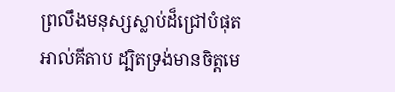ព្រលឹងមនុស្សស្លាប់ដ៏ជ្រៅបំផុត អាល់គីតាប ដ្បិតទ្រង់មានចិត្តមេ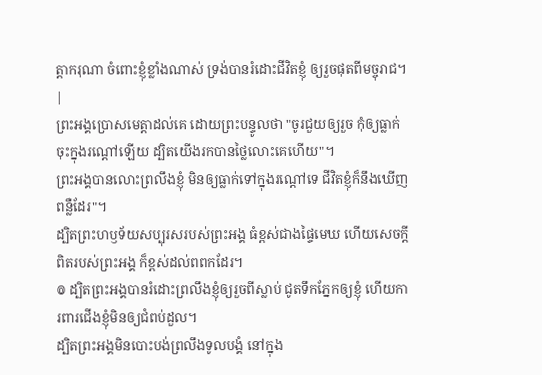ត្តាករុណា ចំពោះខ្ញុំខ្លាំងណាស់ ទ្រង់បានរំដោះជីវិតខ្ញុំ ឲ្យរួចផុតពីមច្ចុរាជ។ |
ព្រះអង្គប្រោសមេត្តាដល់គេ ដោយព្រះបន្ទូលថា "ចូរជួយឲ្យរួច កុំឲ្យធ្លាក់ចុះក្នុងរណ្តៅឡើយ ដ្បិតយើងរកបានថ្លៃលោះគេហើយ"។
ព្រះអង្គបានលោះព្រលឹងខ្ញុំ មិនឲ្យធ្លាក់ទៅក្នុងរណ្តៅទេ ជីវិតខ្ញុំក៏នឹងឃើញពន្លឺដែរ"។
ដ្បិតព្រះហឫទ័យសប្បុរសរបស់ព្រះអង្គ ធំខ្ពស់ជាងផ្ទៃមេឃ ហើយសេចក្ដីពិតរបស់ព្រះអង្គ ក៏ខ្ពស់ដល់ពពកដែរ។
៙ ដ្បិតព្រះអង្គបានរំដោះព្រលឹងខ្ញុំឲ្យរួចពីស្លាប់ ជូតទឹកភ្នែកឲ្យខ្ញុំ ហើយការពារជើងខ្ញុំមិនឲ្យជំពប់ដួល។
ដ្បិតព្រះអង្គមិនបោះបង់ព្រលឹងទូលបង្គំ នៅក្នុង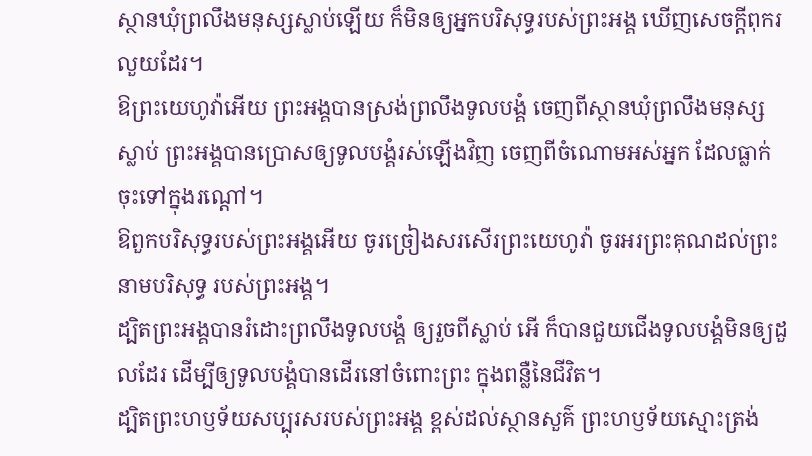ស្ថានឃុំព្រលឹងមនុស្សស្លាប់ឡើយ ក៏មិនឲ្យអ្នកបរិសុទ្ធរបស់ព្រះអង្គ ឃើញសេចក្ដីពុករលួយដែរ។
ឱព្រះយេហូវ៉ាអើយ ព្រះអង្គបានស្រង់ព្រលឹងទូលបង្គំ ចេញពីស្ថានឃុំព្រលឹងមនុស្សស្លាប់ ព្រះអង្គបានប្រោសឲ្យទូលបង្គំរស់ឡើងវិញ ចេញពីចំណោមអស់អ្នក ដែលធ្លាក់ចុះទៅក្នុងរណ្តៅ។
ឱពួកបរិសុទ្ធរបស់ព្រះអង្គអើយ ចូរច្រៀងសរសើរព្រះយេហូវ៉ា ចូរអរព្រះគុណដល់ព្រះនាមបរិសុទ្ធ របស់ព្រះអង្គ។
ដ្បិតព្រះអង្គបានរំដោះព្រលឹងទូលបង្គំ ឲ្យរួចពីស្លាប់ អើ ក៏បានជួយជើងទូលបង្គំមិនឲ្យដួលដែរ ដើម្បីឲ្យទូលបង្គំបានដើរនៅចំពោះព្រះ ក្នុងពន្លឺនៃជីវិត។
ដ្បិតព្រះហឫទ័យសប្បុរសរបស់ព្រះអង្គ ខ្ពស់ដល់ស្ថានសួគ៌ ព្រះហឫទ័យស្មោះត្រង់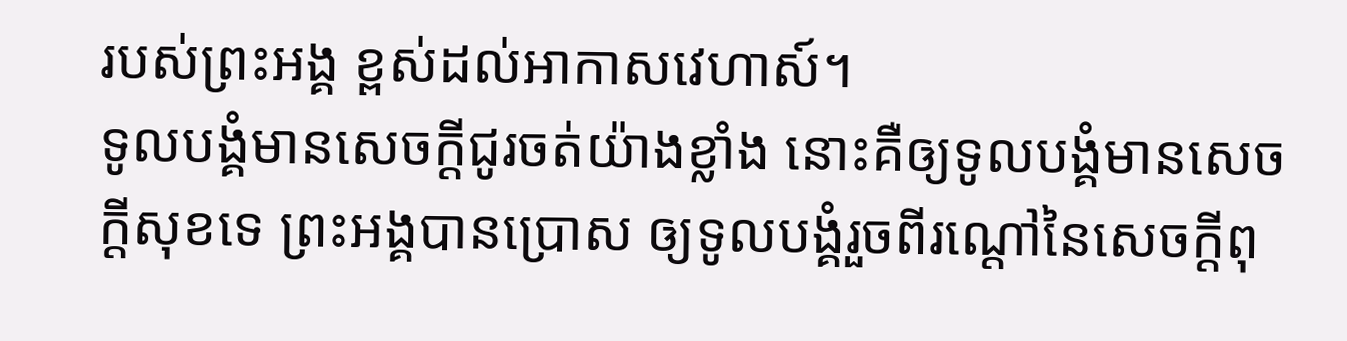របស់ព្រះអង្គ ខ្ពស់ដល់អាកាសវេហាស៍។
ទូលបង្គំមានសេចក្ដីជូរចត់យ៉ាងខ្លាំង នោះគឺឲ្យទូលបង្គំមានសេចក្ដីសុខទេ ព្រះអង្គបានប្រោស ឲ្យទូលបង្គំរួចពីរណ្តៅនៃសេចក្ដីពុ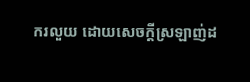ករលួយ ដោយសេចក្ដីស្រឡាញ់ដ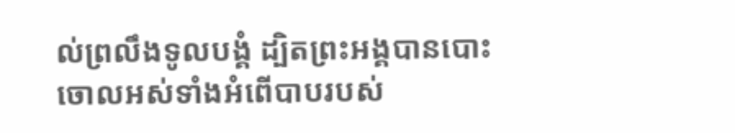ល់ព្រលឹងទូលបង្គំ ដ្បិតព្រះអង្គបានបោះចោលអស់ទាំងអំពើបាបរបស់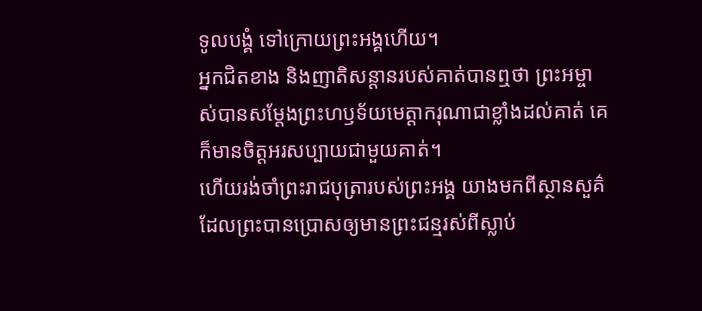ទូលបង្គំ ទៅក្រោយព្រះអង្គហើយ។
អ្នកជិតខាង និងញាតិសន្តានរបស់គាត់បានឮថា ព្រះអម្ចាស់បានសម្តែងព្រះហឫទ័យមេត្តាករុណាជាខ្លាំងដល់គាត់ គេក៏មានចិត្តអរសប្បាយជាមួយគាត់។
ហើយរង់ចាំព្រះរាជបុត្រារបស់ព្រះអង្គ យាងមកពីស្ថានសួគ៌ ដែលព្រះបានប្រោសឲ្យមានព្រះជន្មរស់ពីស្លាប់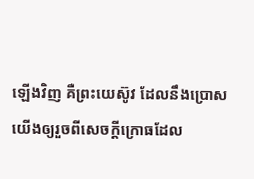ឡើងវិញ គឺព្រះយេស៊ូវ ដែលនឹងប្រោសយើងឲ្យរួចពីសេចក្ដីក្រោធដែល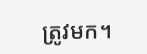ត្រូវមក។